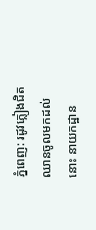ភ្នំពេញ: រដូវភ្លៀងជិតឈានចូលមកដល់នោះ នាយកដ្ឋាន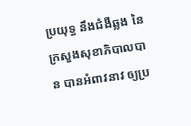ប្រយុទ្ធ នឹងជំងឺឆ្លង នៃក្រសួងសុខាភិបាលបាន បានអំពាវនាវ ឲ្យប្រ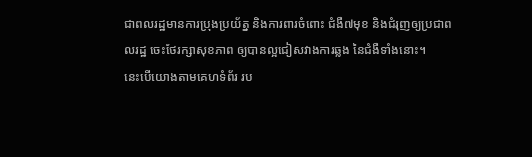ជាពលរដ្ឋមានការប្រុងប្រយ័ត្ន និងការពារចំពោះ ជំងឺ៧មុខ និងជំរុញឲ្យប្រជាពលរដ្ឋ ចេះថែរក្សាសុខភាព ឲ្យបានល្អជៀសវាងការឆ្លង នៃជំងឺទាំងនោះ។
នេះបើយោងតាមគេហទំព័រ រប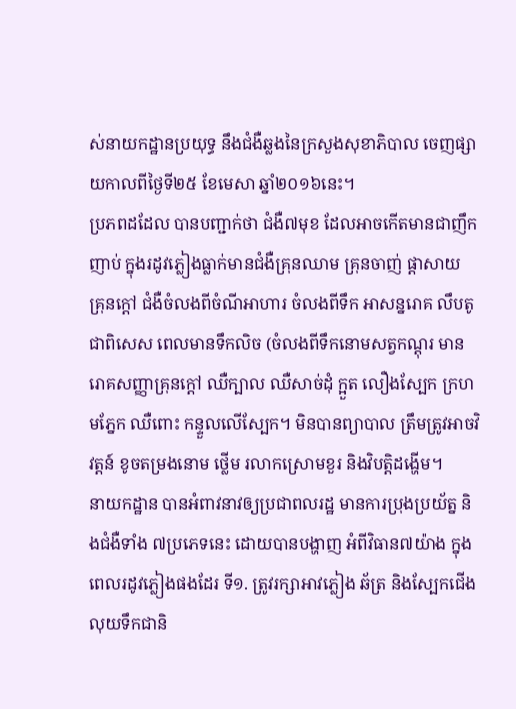ស់នាយកដ្ឋានប្រយុទ្ធ នឹងជំងឺឆ្លងនៃក្រសួងសុខាភិបាល ចេញផ្សាយកាលពីថ្ងៃទី២៥ ខែមេសា ឆ្នាំ២០១៦នេះ។
ប្រភពដដែល បានបញ្ជាក់ថា ជំងឺ៧មុខ ដែលអាចកើតមានជាញឹកញាប់ ក្នុងរដូវភ្លៀងធ្លាក់មានជំងឺគ្រុនឈាម គ្រុនចាញ់ ផ្តាសាយ គ្រុនក្តៅ ជំងឺចំលងពីចំណីអាហារ ចំលងពីទឹក អាសន្នរោគ លឹបតូ ជាពិសេស ពេលមានទឹកលិច (ចំលងពីទឹកនោមសត្វកណ្តុរ មានរោគសញ្ញាគ្រុនក្តៅ ឈឺក្បាល ឈឺសាច់ដុំ ក្អួត លឿងស្បែក ក្រហមភ្នែក ឈឺពោះ កន្ទួលលើស្បែក។ មិនបានព្យាបាល ត្រឹមត្រូវអាចវិវត្តន៍ ខូចតម្រងនោម ថ្លើម រលាកស្រោមខួរ និងវិបត្តិដង្ហើម។
នាយកដ្ឋាន បានអំពាវនាវឲ្យប្រជាពលរដ្ឋ មានការប្រុងប្រយ័ត្ន និងជំងឺទាំង ៧ប្រភេទនេះ ដោយបានបង្ហាញ អំពីវិធាន៧យ៉ាង ក្នុងពេលរដូវភ្លៀងផងដែរ ទី១. ត្រូវរក្សាអាវភ្លៀង ឆ័ត្រ និងស្បែកជើងលុយទឹកជានិ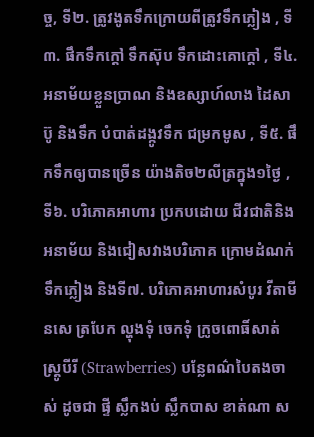ច្ច, ទី២. ត្រូវងូតទឹកក្រោយពីត្រូវទឹកភ្លៀង , ទី៣. ផឹកទឹកក្តៅ ទឹកស៊ុប ទឹកដោះគោក្តៅ , ទី៤. អនាម័យខ្លួនប្រាណ និងឧស្សាហ៍លាង ដៃសាប៊ូ និងទឹក បំបាត់ដង្កូវទឹក ជម្រកមូស , ទី៥. ផឹកទឹកឲ្យបានច្រើន យ៉ាងតិច២លីត្រក្នុង១ថ្ងៃ , ទី៦. បរិភោគអាហារ ប្រកបដោយ ជីវជាតិនិងអនាម័យ និងជៀសវាងបរិភោគ ក្រោមដំណក់ទឹកភ្លៀង និងទី៧. បរិភោគអាហារសំបូរ វីតាមីនសេ ត្របែក ល្ហុងទុំ ចេកទុំ ក្រូចពោធិ៍សាត់ ស្ត្រូបីរី (Strawberries) បន្លែពណ៌បៃតងចាស់ ដូចជា ផ្ទី ស្លឹកងប់ ស្លឹកបាស ខាត់ណា ស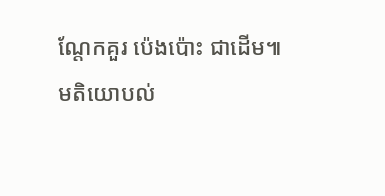ណ្តែកគួរ ប៉េងប៉ោះ ជាដើម៕
មតិយោបល់